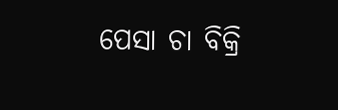ପେସା ଚା ବିକ୍ରି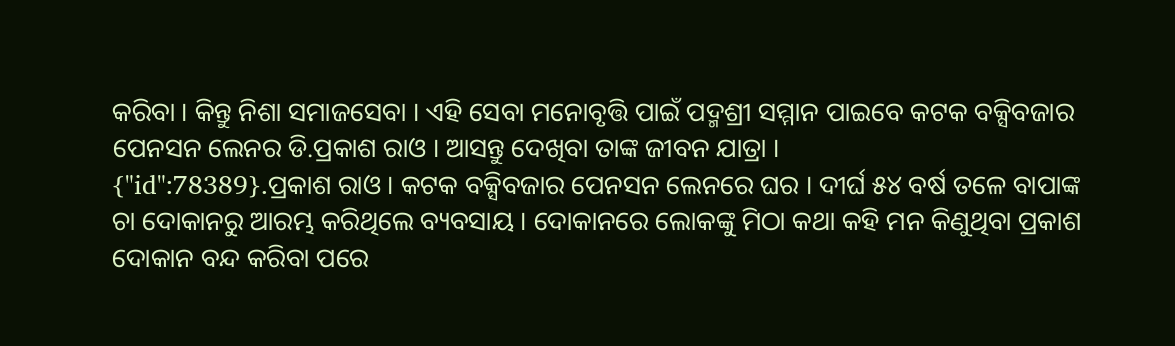କରିବା । କିନ୍ତୁ ନିଶା ସମାଜସେବା । ଏହି ସେବା ମନୋବୃତ୍ତି ପାଇଁ ପଦ୍ମଶ୍ରୀ ସମ୍ମାନ ପାଇବେ କଟକ ବକ୍ସିବଜାର ପେନସନ ଲେନର ଡି.ପ୍ରକାଶ ରାଓ । ଆସନ୍ତୁ ଦେଖିବା ତାଙ୍କ ଜୀବନ ଯାତ୍ରା ।
{"id":78389}.ପ୍ରକାଶ ରାଓ । କଟକ ବକ୍ସିବଜାର ପେନସନ ଲେନରେ ଘର । ଦୀର୍ଘ ୫୪ ବର୍ଷ ତଳେ ବାପାଙ୍କ ଚା ଦୋକାନରୁ ଆରମ୍ଭ କରିଥିଲେ ବ୍ୟବସାୟ । ଦୋକାନରେ ଲୋକଙ୍କୁ ମିଠା କଥା କହି ମନ କିଣୁଥିବା ପ୍ରକାଶ ଦୋକାନ ବନ୍ଦ କରିବା ପରେ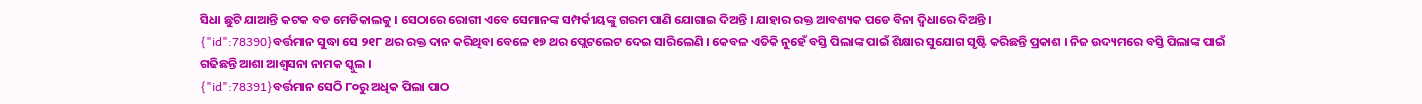ସିଧା ଛୁଟି ଯାଆନ୍ତି କଟକ ବଡ ମେଡିକାଲକୁ । ସେଠାରେ ରୋଗୀ ଏବେ ସେମାନଙ୍କ ସମ୍ପର୍କୀୟଙ୍କୁ ଗରମ ପାଣି ଯୋଗାଇ ଦିଅନ୍ତି । ଯାହାର ରକ୍ତ ଆବଶ୍ୟକ ପଡେ ବିନା ଦ୍ବିଧାରେ ଦିଅନ୍ତି ।
{"id":78390}ବର୍ତ୍ତମାନ ସୁଦ୍ଧା ସେ ୨୧୮ ଥର ରକ୍ତ ଦାନ କରିଥିବା ବେଳେ ୧୭ ଥର ପ୍ଲେଟଲେଟ ଦେଇ ସାରିଲେଣି । କେବଳ ଏତିକି ନୁହେଁ ବସ୍ତି ପିଲାଙ୍କ ପାଇଁ ଶିକ୍ଷାର ସୁଯୋଗ ସୃଷ୍ଟି କରିଛନ୍ତି ପ୍ରକାଶ । ନିଜ ଉଦ୍ୟମରେ ବସ୍ତି ପିଲାଙ୍କ ପାଇଁ ଗଢିଛନ୍ତି ଆଶା ଆଶ୍ବସନା ନାମକ ସ୍କୁଲ ।
{"id":78391}ବର୍ତ୍ତମାନ ସେଠି ୮୦ରୁ ଅଧିକ ପିଲା ପାଠ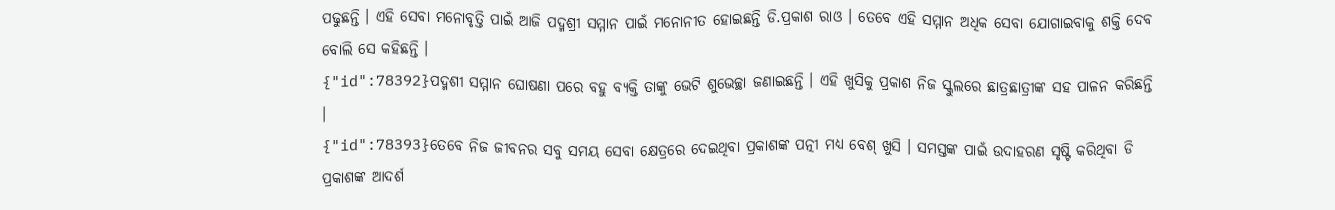ପଢୁଛନ୍ତି । ଏହି ସେବା ମନୋବୃତ୍ତି ପାଇଁ ଆଜି ପଦ୍ମଶ୍ରୀ ସମ୍ମାନ ପାଇଁ ମନୋନୀତ ହୋଇଛନ୍ତି ଡି.ପ୍ରକାଶ ରାଓ । ତେବେ ଏହି ସମ୍ମାନ ଅଧିକ ସେବା ଯୋଗାଇବାକୁ ଶକ୍ତି ଦେବ ବୋଲି ସେ କହିଛନ୍ତି ।
{"id":78392}ପଦ୍ମଶୀ ସମ୍ମାନ ଘୋଷଣା ପରେ ବହୁ ବ୍ୟକ୍ତି ତାଙ୍କୁ ଭେଟି ଶୁଭେଚ୍ଛା ଜଣାଇଛନ୍ତି । ଏହି ଖୁସିକୁ ପ୍ରକାଶ ନିଜ ସ୍କୁଲରେ ଛାତ୍ରଛାତ୍ରୀଙ୍କ ସହ ପାଳନ କରିଛନ୍ତି ।
{"id":78393}ତେବେ ନିଜ ଜୀବନର ସବୁ ସମୟ ସେବା କ୍ଷେତ୍ରରେ ଦେଇଥିବା ପ୍ରକାଶଙ୍କ ପତ୍ନୀ ମଧ୍ୟ ବେଶ୍ ଖୁସି । ସମସ୍ତଙ୍କ ପାଇଁ ଉଦାହରଣ ସୃଷ୍ଟି କରିଥିବା ଡି ପ୍ରକାଶଙ୍କ ଆଦର୍ଶ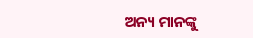ଅନ୍ୟ ମାନଙ୍କୁ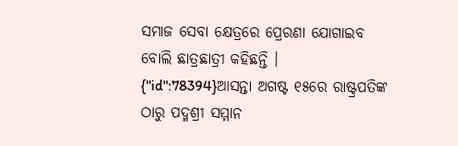ସମାଜ ସେବା କ୍ଷେତ୍ରରେ ପ୍ରେରଣା ଯୋଗାଇବ ବୋଲି ଛାତ୍ରଛାତ୍ରୀ କହିଛନ୍ତି ।
{"id":78394}ଆସନ୍ତା ଅଗଷ୍ଟ ୧୫ରେ ରାଷ୍ଟ୍ରପତିଙ୍କ ଠାରୁ ପଦ୍ମଶ୍ରୀ ସମ୍ମାନ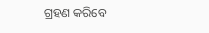ଗ୍ରହଣ କରିବେ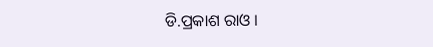ଡି.ପ୍ରକାଶ ରାଓ ।